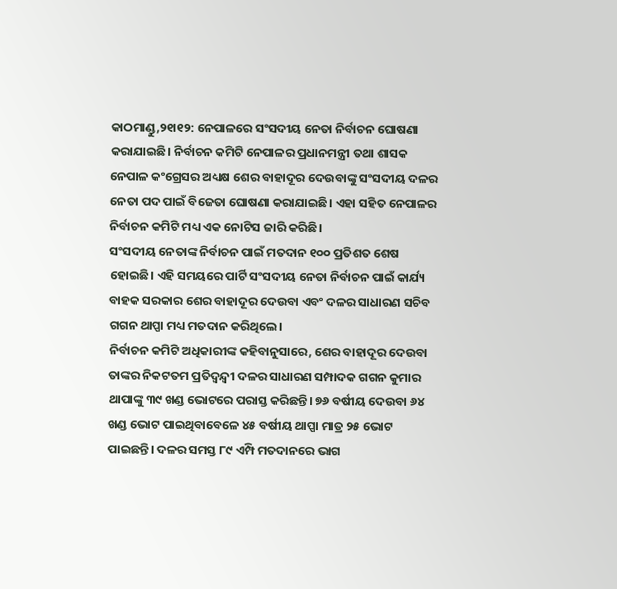କାଠମାଣ୍ଡୁ,୨୧ା୧୨: ନେପାଳରେ ସଂସଦୀୟ ନେତା ନିର୍ବାଚନ ଘୋଷଣା କରାଯାଇଛି। ନିର୍ବାଚନ କମିଟି ନେପାଳର ପ୍ରଧାନମନ୍ତ୍ରୀ ତଥା ଶାସକ ନେପାଳ କଂଗ୍ରେସର ଅଧ୍ୟକ୍ଷ ଶେର ବାହାଦୂର ଦେଉବାଙ୍କୁ ସଂସଦୀୟ ଦଳର ନେତା ପଦ ପାଇଁ ବିଜେତା ଘୋଷଣା କରାଯାଇଛି। ଏହା ସହିତ ନେପାଳର ନିର୍ବାଚନ କମିଟି ମଧ୍ୟ ଏକ ନୋଟିସ ଜାରି କରିଛି।
ସଂସଦୀୟ ନେତାଙ୍କ ନିର୍ବାଚନ ପାଇଁ ମତଦାନ ୧୦୦ ପ୍ରତିଶତ ଶେଷ ହୋଇଛି। ଏହି ସମୟରେ ପାର୍ଟି ସଂସଦୀୟ ନେତା ନିର୍ବାଚନ ପାଇଁ କାର୍ଯ୍ୟ ବାହକ ସରକାର ଶେର ବାହାଦୂର ଦେଉବା ଏବଂ ଦଳର ସାଧାରଣ ସଚିବ ଗଗନ ଥାପ୍ପା ମଧ୍ୟ ମତଦାନ କରିଥିଲେ।
ନିର୍ବାଚନ କମିଟି ଅଧିକାରୀଙ୍କ କହିବାନୁସାରେ, ଶେର ବାହାଦୂର ଦେଉବା ତାଙ୍କର ନିକଟତମ ପ୍ରତିଦ୍ୱନ୍ଦ୍ୱୀ ଦଳର ସାଧାରଣ ସମ୍ପାଦକ ଗଗନ କୁମାର ଥାପାଙ୍କୁ ୩୯ ଖଣ୍ଡ ଭୋଟରେ ପରାସ୍ତ କରିଛନ୍ତି। ୭୬ ବର୍ଷୀୟ ଦେଉବା ୬୪ ଖଣ୍ଡ ଭୋଟ ପାଇଥିବାବେଳେ ୪୫ ବର୍ଷୀୟ ଥାପ୍ପା ମାତ୍ର ୨୫ ଭୋଟ ପାଇଛନ୍ତି। ଦଳର ସମସ୍ତ ୮୯ ଏମ୍ପି ମତଦାନରେ ଭାଗ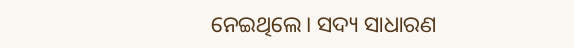ନେଇଥିଲେ। ସଦ୍ୟ ସାଧାରଣ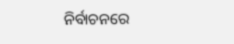ନିର୍ବାଚନରେ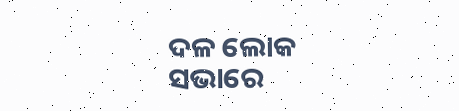ଦଳ ଲୋକ ସଭାରେ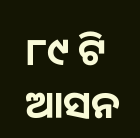୮୯ ଟି ଆସନ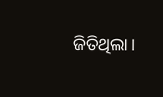ଜିତିଥିଲା।